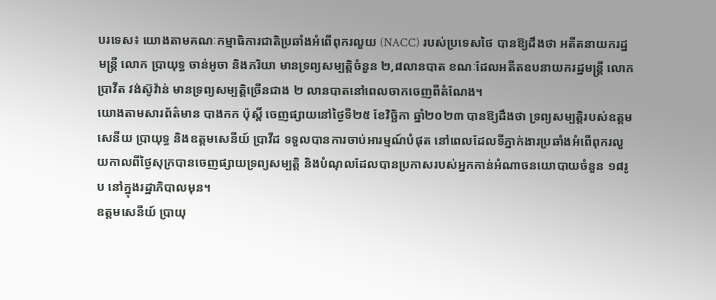បរទេស៖ យោងតាមគណៈកម្មាធិការជាតិប្រឆាំងអំពើពុករលួយ (NACC) របស់ប្រទេសថៃ បានឱ្យដឹងថា អតីតនាយករដ្ឋមន្ត្រី លោក ប្រាយុទ្ធ ចាន់អូចា និងភរិយា មានទ្រព្យសម្បត្តិចំនួន ២,៨លានបាត ខណៈដែលអតីតឧបនាយករដ្ឋមន្ត្រី លោក ប្រាវីត វង់ស៊ូវ៉ាន់ មានទ្រព្យសម្បត្តិច្រើនជាង ២ លានបាតនៅពេលចាកចេញពីតំណែង។
យោងតាមសារព័ត៌មាន បាងកក ប៉ុស្តិ៍ ចេញផ្សាយនៅថ្ងៃទី២៥ ខែវិច្ឆិកា ឆ្នាំ២០២៣ បានឱ្យដឹងថា ទ្រព្យសម្បត្តិរបស់ឧត្តមសេនីយ ប្រាយុទ្ធ និងឧត្តមសេនីយ៍ ប្រាវីដ ទទួលបានការចាប់អារម្មណ៍បំផុត នៅពេលដែលទីភ្នាក់ងារប្រឆាំងអំពើពុករលួយកាលពីថ្ងៃសុក្របានចេញផ្សាយទ្រព្យសម្បត្តិ និងបំណុលដែលបានប្រកាសរបស់អ្នកកាន់អំណាចនយោបាយចំនួន ១៨រូប នៅក្នុងរដ្ឋាភិបាលមុន។
ឧត្តមសេនីយ៍ ប្រាយុ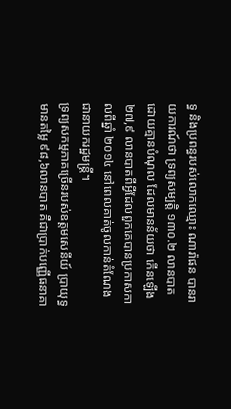ទ្ធ និងប្រពន្ធរបស់លោកឈ្មោះ ណារ៉ាផន បានរាយការណ៍ថា ទ្រព្យសម្បត្តិ ១៣០.២ លានបាតដោយគ្មានបំណុល ដែលមានន័យថា កើនឡើង ២៧,៩ លានបាតពីអ្វីដែលពួកគេបានប្រកាសកាលពីឆ្នាំ ២០១៤ នៅពេលគាត់ចូលកាន់តំណែងជានាយករដ្ឋមន្ត្រី។
ទ្រព្យសកម្មភាគច្រើនរបស់ឧត្តមសេនីយ៍ ប្រាយុទ្ធ មានតម្លៃ ៩៨,៦លានបាត គឺជាប្រាក់បញ្ញើធនាគា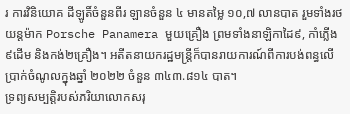រ ការវិនិយោគ ដីឡូតិ៍ចំនួនពីរ ឡានចំនួន ៤ មានតម្លៃ ១០,៧ លានបាត រួមទាំងរថយន្តម៉ាក Porsche Panamera មួយគ្រឿង ព្រមទាំងនាឡិកាដៃ៩, កាំភ្លើង៩ដើម និងកង់២គ្រឿង។ អតីតនាយករដ្ឋមន្ត្រីក៏បានរាយការណ៍ពីការបង់ពន្ធលើប្រាក់ចំណូលក្នុងឆ្នាំ ២០២២ ចំនួន ៣៤៣.៨១៤ បាត។
ទ្រព្យសម្បត្តិរបស់ភរិយាលោកសរុ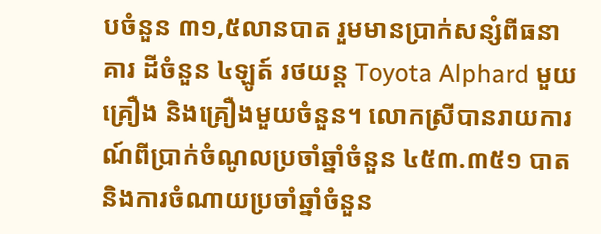បចំនួន ៣១,៥លានបាត រួមមានប្រាក់សន្សំពីធនាគារ ដីចំនួន ៤ឡូត៍ រថយន្ត Toyota Alphard មួយគ្រឿង និងគ្រឿងមួយចំនួន។ លោកស្រីបានរាយការណ៍ពីប្រាក់ចំណូលប្រចាំឆ្នាំចំនួន ៤៥៣.៣៥១ បាត និងការចំណាយប្រចាំឆ្នាំចំនួន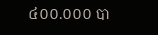៤០០.០០០ បា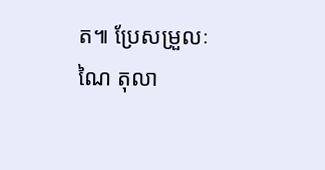ត៕ ប្រែសម្រួលៈ ណៃ តុលា